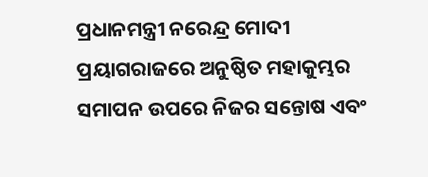ପ୍ରଧାନମନ୍ତ୍ରୀ ନରେନ୍ଦ୍ର ମୋଦୀ ପ୍ରୟାଗରାଜରେ ଅନୁଷ୍ଠିତ ମହାକୁମ୍ଭର ସମାପନ ଉପରେ ନିଜର ସନ୍ତୋଷ ଏବଂ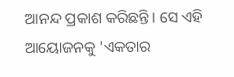ଆନନ୍ଦ ପ୍ରକାଶ କରିଛନ୍ତି। ସେ ଏହି ଆୟୋଜନକୁ 'ଏକତାର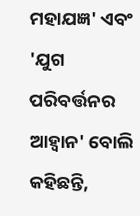ମହାଯଜ୍ଞ' ଏବଂ 'ଯୁଗ ପରିବର୍ତ୍ତନର ଆହ୍ୱାନ' ବୋଲି କହିଛନ୍ତି,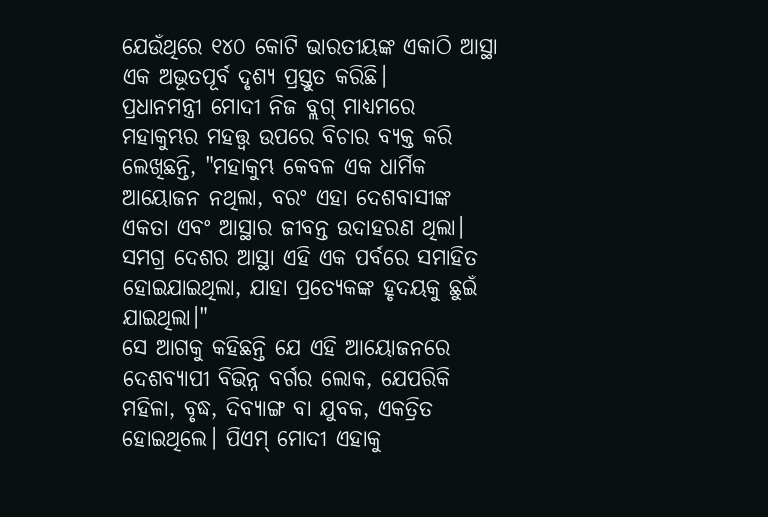ଯେଉଁଥିରେ ୧୪୦ କୋଟି ଭାରତୀୟଙ୍କ ଏକାଠି ଆସ୍ଥା ଏକ ଅଭୂତପୂର୍ବ ଦୃଶ୍ୟ ପ୍ରସ୍ତୁତ କରିଛି।
ପ୍ରଧାନମନ୍ତ୍ରୀ ମୋଦୀ ନିଜ ବ୍ଲଗ୍ ମାଧ୍ୟମରେ ମହାକୁମ୍ଭର ମହତ୍ତ୍ୱ ଉପରେ ବିଚାର ବ୍ୟକ୍ତ କରି ଲେଖିଛନ୍ତି, "ମହାକୁମ୍ଭ କେବଳ ଏକ ଧାର୍ମିକ ଆୟୋଜନ ନଥିଲା, ବରଂ ଏହା ଦେଶବାସୀଙ୍କ ଏକତା ଏବଂ ଆସ୍ଥାର ଜୀବନ୍ତ ଉଦାହରଣ ଥିଲା। ସମଗ୍ର ଦେଶର ଆସ୍ଥା ଏହି ଏକ ପର୍ବରେ ସମାହିତ ହୋଇଯାଇଥିଲା, ଯାହା ପ୍ରତ୍ୟେକଙ୍କ ହୃଦୟକୁ ଛୁଇଁ ଯାଇଥିଲା।"
ସେ ଆଗକୁ କହିଛନ୍ତି ଯେ ଏହି ଆୟୋଜନରେ ଦେଶବ୍ୟାପୀ ବିଭିନ୍ନ ବର୍ଗର ଲୋକ, ଯେପରିକି ମହିଳା, ବୃଦ୍ଧ, ଦିବ୍ୟାଙ୍ଗ ବା ଯୁବକ, ଏକତ୍ରିତ ହୋଇଥିଲେ। ପିଏମ୍ ମୋଦୀ ଏହାକୁ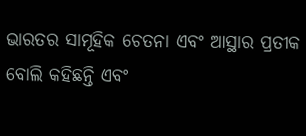ଭାରତର ସାମୂହିକ ଚେତନା ଏବଂ ଆସ୍ଥାର ପ୍ରତୀକ ବୋଲି କହିଛନ୍ତି ଏବଂ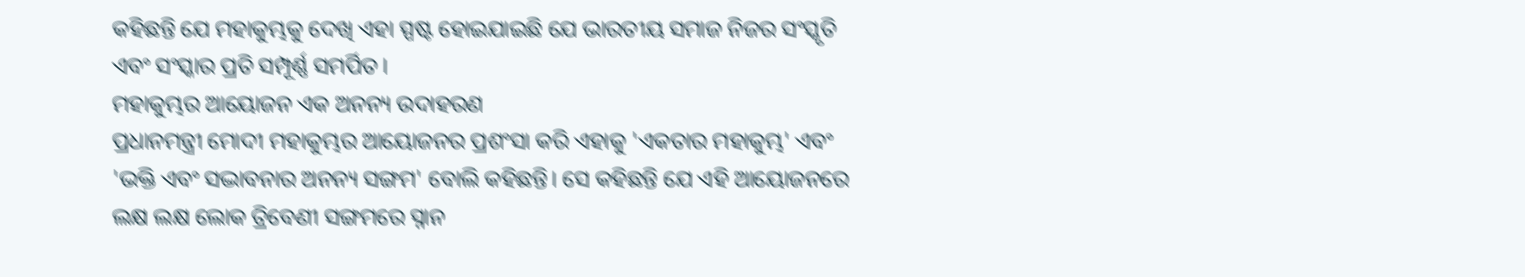କହିଛନ୍ତି ଯେ ମହାକୁମ୍ଭକୁ ଦେଖି ଏହା ସ୍ପଷ୍ଟ ହୋଇଯାଇଛି ଯେ ଭାରତୀୟ ସମାଜ ନିଜର ସଂସ୍କୃତି ଏବଂ ସଂସ୍କାର ପ୍ରତି ସମ୍ପୂର୍ଣ୍ଣ ସମର୍ପିତ।
ମହାକୁମ୍ଭର ଆୟୋଜନ ଏକ ଅନନ୍ୟ ଉଦାହରଣ
ପ୍ରଧାନମନ୍ତ୍ରୀ ମୋଦୀ ମହାକୁମ୍ଭର ଆୟୋଜନର ପ୍ରଶଂସା କରି ଏହାକୁ 'ଏକତାର ମହାକୁମ୍ଭ' ଏବଂ 'ଭକ୍ତି ଏବଂ ସଦ୍ଭାବନାର ଅନନ୍ୟ ସଙ୍ଗମ' ବୋଲି କହିଛନ୍ତି। ସେ କହିଛନ୍ତି ଯେ ଏହି ଆୟୋଜନରେ ଲକ୍ଷ ଲକ୍ଷ ଲୋକ ତ୍ରିବେଣୀ ସଙ୍ଗମରେ ସ୍ନାନ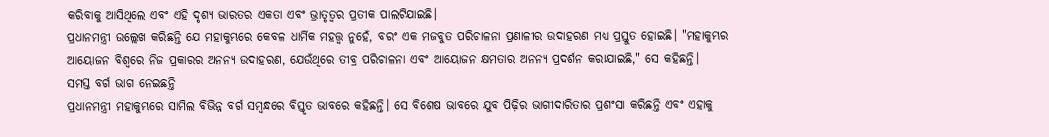କରିବାକୁ ଆସିଥିଲେ ଏବଂ ଏହି ଦୃଶ୍ୟ ଭାରତର ଏକତା ଏବଂ ଭ୍ରାତୃତ୍ୱର ପ୍ରତୀକ ପାଲଟିଯାଇଛି।
ପ୍ରଧାନମନ୍ତ୍ରୀ ଉଲ୍ଲେଖ କରିଛନ୍ତି ଯେ ମହାକୁମ୍ଭରେ କେବଳ ଧାର୍ମିକ ମହତ୍ତ୍ୱ ନୁହେଁ, ବରଂ ଏକ ମଜବୁତ ପରିଚାଳନା ପ୍ରଣାଳୀର ଉଦାହରଣ ମଧ୍ୟ ପ୍ରସ୍ତୁତ ହୋଇଛି। "ମହାକୁମ୍ଭର ଆୟୋଜନ ବିଶ୍ୱରେ ନିଜ ପ୍ରକାରର ଅନନ୍ୟ ଉଦାହରଣ, ଯେଉଁଥିରେ ତୀବ୍ର ପରିଚାଳନା ଏବଂ ଆୟୋଜନ କ୍ଷମତାର ଅନନ୍ୟ ପ୍ରଦର୍ଶନ କରାଯାଇଛି," ସେ କହିଛନ୍ତି।
ସମସ୍ତ ବର୍ଗ ଭାଗ ନେଇଛନ୍ତି
ପ୍ରଧାନମନ୍ତ୍ରୀ ମହାକୁମ୍ଭରେ ସାମିଲ ବିଭିନ୍ନ ବର୍ଗ ସମ୍ବନ୍ଧରେ ବିସ୍ତୃତ ଭାବରେ କହିଛନ୍ତି। ସେ ବିଶେଷ ଭାବରେ ଯୁବ ପିଢ଼ିର ଭାଗୀଦାରିତାର ପ୍ରଶଂସା କରିଛନ୍ତି ଏବଂ ଏହାକୁ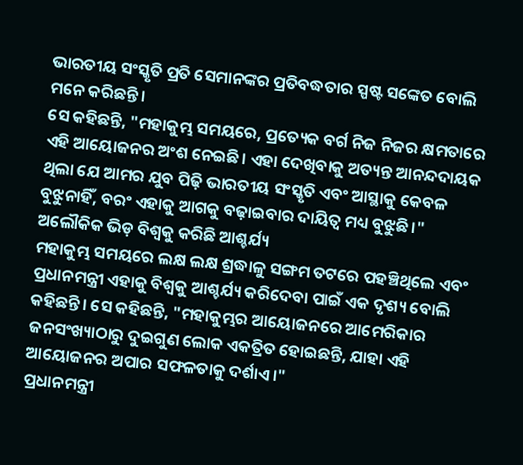ଭାରତୀୟ ସଂସ୍କୃତି ପ୍ରତି ସେମାନଙ୍କର ପ୍ରତିବଦ୍ଧତାର ସ୍ପଷ୍ଟ ସଙ୍କେତ ବୋଲି ମନେ କରିଛନ୍ତି।
ସେ କହିଛନ୍ତି, "ମହାକୁମ୍ଭ ସମୟରେ, ପ୍ରତ୍ୟେକ ବର୍ଗ ନିଜ ନିଜର କ୍ଷମତାରେ ଏହି ଆୟୋଜନର ଅଂଶ ନେଇଛି। ଏହା ଦେଖିବାକୁ ଅତ୍ୟନ୍ତ ଆନନ୍ଦଦାୟକ ଥିଲା ଯେ ଆମର ଯୁବ ପିଢ଼ି ଭାରତୀୟ ସଂସ୍କୃତି ଏବଂ ଆସ୍ଥାକୁ କେବଳ ବୁଝୁନାହିଁ, ବରଂ ଏହାକୁ ଆଗକୁ ବଢ଼ାଇବାର ଦାୟିତ୍ୱ ମଧ୍ୟ ବୁଝୁଛି।"
ଅଲୌକିକ ଭିଡ଼ ବିଶ୍ୱକୁ କରିଛି ଆଶ୍ଚର୍ଯ୍ୟ
ମହାକୁମ୍ଭ ସମୟରେ ଲକ୍ଷ ଲକ୍ଷ ଶ୍ରଦ୍ଧାଳୁ ସଙ୍ଗମ ତଟରେ ପହଞ୍ଚିଥିଲେ ଏବଂ ପ୍ରଧାନମନ୍ତ୍ରୀ ଏହାକୁ ବିଶ୍ୱକୁ ଆଶ୍ଚର୍ଯ୍ୟ କରିଦେବା ପାଇଁ ଏକ ଦୃଶ୍ୟ ବୋଲି କହିଛନ୍ତି। ସେ କହିଛନ୍ତି, "ମହାକୁମ୍ଭର ଆୟୋଜନରେ ଆମେରିକାର ଜନସଂଖ୍ୟାଠାରୁ ଦୁଇଗୁଣ ଲୋକ ଏକତ୍ରିତ ହୋଇଛନ୍ତି, ଯାହା ଏହି ଆୟୋଜନର ଅପାର ସଫଳତାକୁ ଦର୍ଶାଏ।"
ପ୍ରଧାନମନ୍ତ୍ରୀ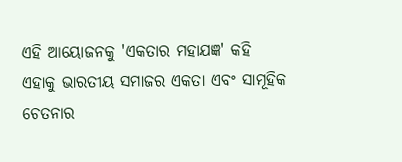ଏହି ଆୟୋଜନକୁ 'ଏକତାର ମହାଯଜ୍ଞ' କହି ଏହାକୁ ଭାରତୀୟ ସମାଜର ଏକତା ଏବଂ ସାମୂହିକ ଚେତନାର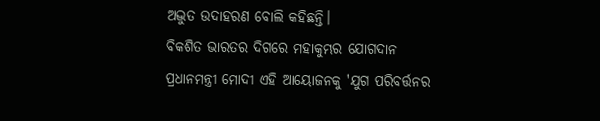ଅଦ୍ଭୁତ ଉଦାହରଣ ବୋଲି କହିଛନ୍ତି।
ବିକଶିତ ଭାରତର ଦିଗରେ ମହାକୁମ୍ଭର ଯୋଗଦାନ
ପ୍ରଧାନମନ୍ତ୍ରୀ ମୋଦୀ ଏହି ଆୟୋଜନକୁ 'ଯୁଗ ପରିବର୍ତ୍ତନର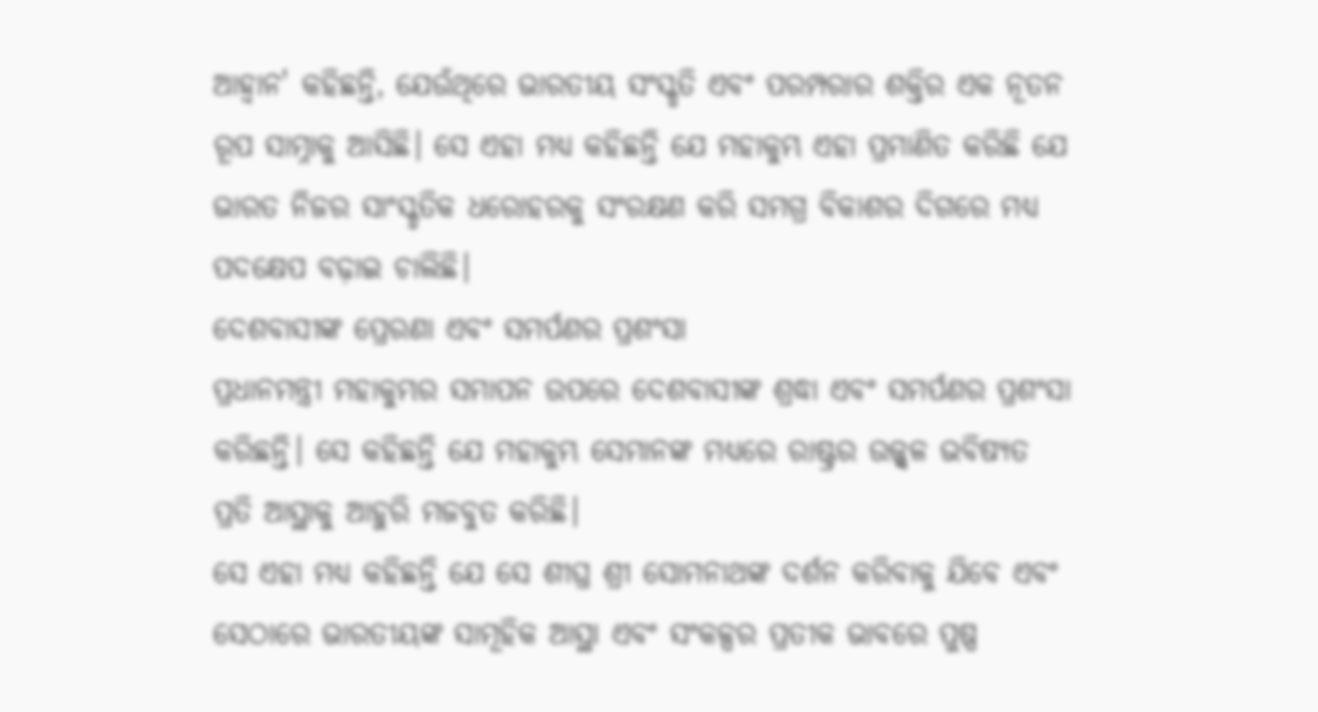ଆହ୍ୱାନ' କହିଛନ୍ତି, ଯେଉଁଥିରେ ଭାରତୀୟ ସଂସ୍କୃତି ଏବଂ ପରମ୍ପରାର ଶକ୍ତିର ଏକ ନୂତନ ରୂପ ସାମ୍ନାକୁ ଆସିଛି। ସେ ଏହା ମଧ୍ୟ କହିଛନ୍ତି ଯେ ମହାକୁମ୍ଭ ଏହା ପ୍ରମାଣିତ କରିଛି ଯେ ଭାରତ ନିଜର ସାଂସ୍କୃତିକ ଧରୋହରକୁ ସଂରକ୍ଷଣ କରି ସମଗ୍ର ବିକାଶର ଦିଗରେ ମଧ୍ୟ ପଦକ୍ଷେପ ବଢ଼ାଇ ଚାଲିଛି।
ଦେଶବାସୀଙ୍କ ପ୍ରେରଣା ଏବଂ ସମର୍ପଣର ପ୍ରଶଂସା
ପ୍ରଧାନମନ୍ତ୍ରୀ ମହାକୁମ୍ଭର ସମାପନ ଉପରେ ଦେଶବାସୀଙ୍କ ଶ୍ରଦ୍ଧା ଏବଂ ସମର୍ପଣର ପ୍ରଶଂସା କରିଛନ୍ତି। ସେ କହିଛନ୍ତି ଯେ ମହାକୁମ୍ଭ ସେମାନଙ୍କ ମଧ୍ୟରେ ରାଷ୍ଟ୍ରର ଉଜ୍ଜ୍ୱଳ ଭବିଷ୍ୟତ ପ୍ରତି ଆସ୍ଥାକୁ ଆହୁରି ମଜବୁତ କରିଛି।
ସେ ଏହା ମଧ୍ୟ କହିଛନ୍ତି ଯେ ସେ ଶୀଘ୍ର ଶ୍ରୀ ସୋମନାଥଙ୍କ ଦର୍ଶନ କରିବାକୁ ଯିବେ ଏବଂ ସେଠାରେ ଭାରତୀୟଙ୍କ ସାମୂହିକ ଆସ୍ଥା ଏବଂ ସଂକଳ୍ପର ପ୍ରତୀକ ଭାବରେ ପୁଷ୍ପ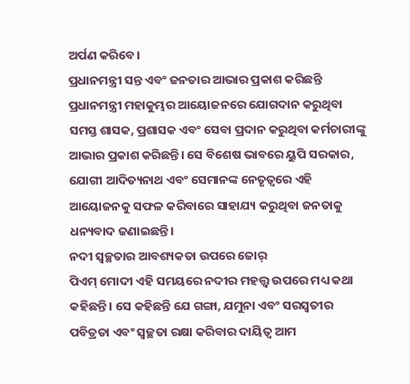ଅର୍ପଣ କରିବେ।
ପ୍ରଧାନମନ୍ତ୍ରୀ ସନ୍ତ ଏବଂ ଜନତାର ଆଭାର ପ୍ରକାଶ କରିଛନ୍ତି
ପ୍ରଧାନମନ୍ତ୍ରୀ ମହାକୁମ୍ଭର ଆୟୋଜନରେ ଯୋଗଦାନ କରୁଥିବା ସମସ୍ତ ଶାସକ, ପ୍ରଶାସକ ଏବଂ ସେବା ପ୍ରଦାନ କରୁଥିବା କର୍ମଚାରୀଙ୍କୁ ଆଭାର ପ୍ରକାଶ କରିଛନ୍ତି। ସେ ବିଶେଷ ଭାବରେ ୟୁପି ସରକାର, ଯୋଗୀ ଆଦିତ୍ୟନାଥ ଏବଂ ସେମାନଙ୍କ ନେତୃତ୍ୱରେ ଏହି ଆୟୋଜନକୁ ସଫଳ କରିବାରେ ସାହାଯ୍ୟ କରୁଥିବା ଜନତାକୁ ଧନ୍ୟବାଦ ଜଣାଇଛନ୍ତି।
ନଦୀ ସ୍ୱଚ୍ଛତାର ଆବଶ୍ୟକତା ଉପରେ ଜୋର୍
ପିଏମ୍ ମୋଦୀ ଏହି ସମୟରେ ନଦୀର ମହତ୍ତ୍ୱ ଉପରେ ମଧ୍ୟ କଥା କହିଛନ୍ତି। ସେ କହିଛନ୍ତି ଯେ ଗଙ୍ଗା, ଯମୁନା ଏବଂ ସରସ୍ୱତୀର ପବିତ୍ରତା ଏବଂ ସ୍ୱଚ୍ଛତା ରକ୍ଷା କରିବାର ଦାୟିତ୍ୱ ଆମ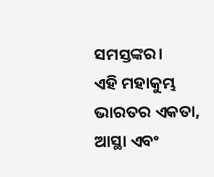ସମସ୍ତଙ୍କର।
ଏହି ମହାକୁମ୍ଭ ଭାରତର ଏକତା, ଆସ୍ଥା ଏବଂ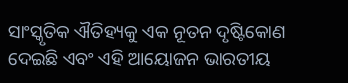ସାଂସ୍କୃତିକ ଐତିହ୍ୟକୁ ଏକ ନୂତନ ଦୃଷ୍ଟିକୋଣ ଦେଇଛି ଏବଂ ଏହି ଆୟୋଜନ ଭାରତୀୟ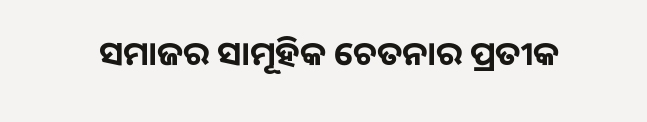ସମାଜର ସାମୂହିକ ଚେତନାର ପ୍ରତୀକ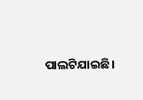ପାଲଟିଯାଇଛି।